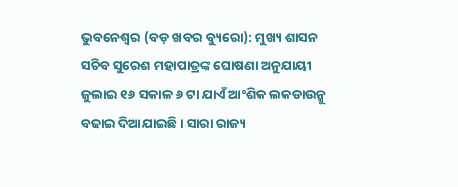ଭୁବନେଶ୍ୱର (ବଡ଼ ଖବର ବ୍ୟୁରୋ): ମୁଖ୍ୟ ଶାସନ ସଚିବ ସୁରେଶ ମହାପାତ୍ରଙ୍କ ଘୋଷଣା ଅନୁଯାୟୀ ଜୁଲାଇ ୧୬ ସକାଳ ୬ ଟା ଯାଏଁ ଆଂଶିକ ଲକଡାଉନ୍କୁ ବଢାଇ ଦିଆଯାଇଛି । ସାରା ରାଜ୍ୟ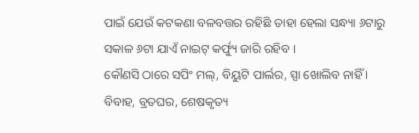ପାଇଁ ଯେଉଁ କଟକଣା ବଳବତ୍ତର ରହିଛି ତାହା ହେଲା ସନ୍ଧ୍ୟା ୬ଟାରୁ ସକାଳ ୬ଟା ଯାଏଁ ନାଇଟ୍ କର୍ଫ୍ୟୁ ଜାରି ରହିବ ।
କୌଣସି ଠାରେ ସପିଂ ମଲ୍, ବିୟୁଟି ପାର୍ଲର, ସ୍ପା ଖୋଲିବ ନାହିଁ । ବିବାହ, ବ୍ରତଘର, ଶେଷକୃତ୍ୟ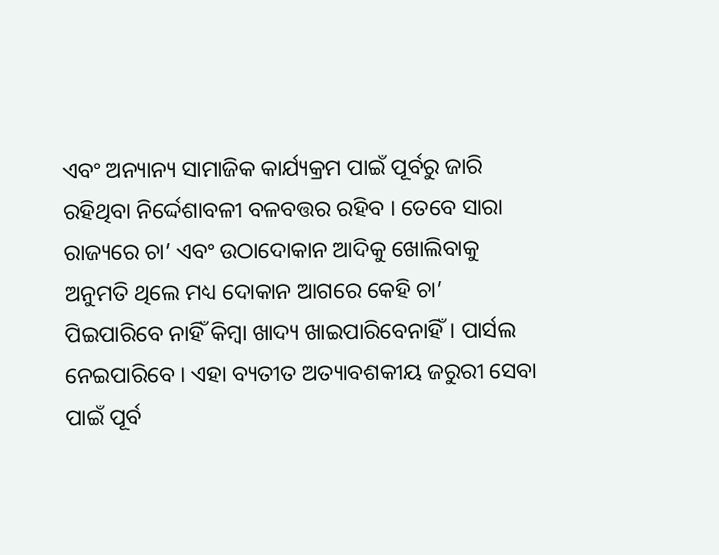ଏବଂ ଅନ୍ୟାନ୍ୟ ସାମାଜିକ କାର୍ଯ୍ୟକ୍ରମ ପାଇଁ ପୂର୍ବରୁ ଜାରି ରହିଥିବା ନିର୍ଦ୍ଦେଶାବଳୀ ବଳବତ୍ତର ରହିବ । ତେବେ ସାରା ରାଜ୍ୟରେ ଚା’ ଏବଂ ଉଠାଦୋକାନ ଆଦିକୁ ଖୋଲିବାକୁ ଅନୁମତି ଥିଲେ ମଧ୍ୟ ଦୋକାନ ଆଗରେ କେହି ଚା’ ପିଇପାରିବେ ନାହିଁ କିମ୍ବା ଖାଦ୍ୟ ଖାଇପାରିବେନାହିଁ। ପାର୍ସଲ ନେଇପାରିବେ । ଏହା ବ୍ୟତୀତ ଅତ୍ୟାବଶକୀୟ ଜରୁରୀ ସେବା ପାଇଁ ପୂର୍ବ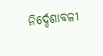ନିର୍ଦ୍ଦେଶାବଳୀ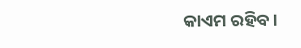କାଏମ ରହିବ ।